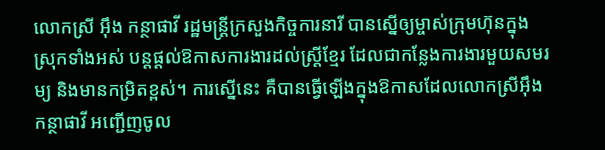លោកស្រី អ៊ឹង កន្ថាផាវី រដ្ឋមន្ដ្រីក្រសួងកិច្ចការនារី បានស្នើឲ្យម្ចាស់ក្រុមហ៊ុនក្នុងស្រុកទាំងអស់ បន្ដផ្ដល់ឱកាសការងារដល់ស្ដ្រីខ្មែរ ដែលជាកន្លែងការងារមួយសមរម្យ និងមានកម្រិតខ្ពស់។ ការស្នើនេះ គឺបានធ្វើឡើងក្នុងឱកាសដែលលោកស្រីអ៊ឹង កន្ថាផាវី អញ្ជើញចូល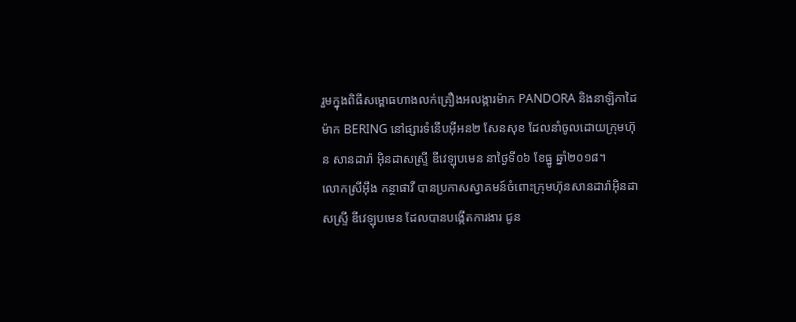រួមក្នុងពិធីសម្ពោធហាងលក់គ្រឿងអលង្ការម៉ាក PANDORA និងនាឡិកាដៃម៉ាក BERING នៅផ្សារទំនើបអ៊ីអន២ សែនសុខ ដែលនាំចូលដោយក្រុមហ៊ុន សានដារ៉ា អ៊ិនដាសស្ទ្រី ឌីវេឡុបមេន នាថ្ងៃទី០៦ ខែធ្នូ ឆ្នាំ២០១៨។
លោកស្រីអ៊ឹង កន្ថាផាវី បានប្រកាសស្វាគមន៍ចំពោះក្រុមហ៊ុនសានដារ៉ាអ៊ិនដាសស្ទ្រី ឌីវេឡុបមេន ដែលបានបង្កើតការងារ ជូន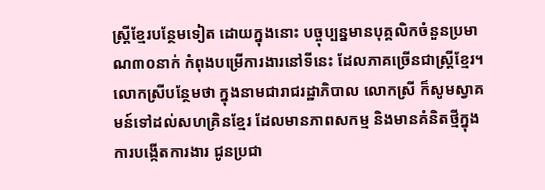ស្ដ្រីខ្មែរបន្ថែមទៀត ដោយក្នុងនោះ បច្ចុប្បន្នមានបុគ្គលិកចំនួនប្រមាណ៣០នាក់ កំពុងបម្រើការងារនៅទីនេះ ដែលភាគច្រើនជាស្ដ្រីខ្មែរ។ លោកស្រីបន្ថែមថា ក្នុងនាមជារាជរដ្ឋាភិបាល លោកស្រី ក៏សូមស្វាគមន៍ទៅដល់សហគ្រិនខ្មែរ ដែលមានភាពសកម្ម និងមានគំនិតថ្មីក្នុងការបង្កើតការងារ ជូនប្រជា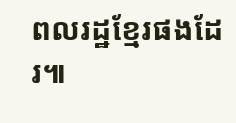ពលរដ្ឋខ្មែរផងដែរ៕